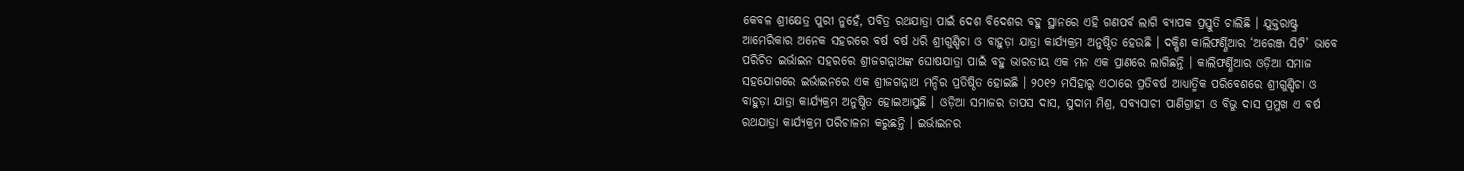କେବଳ ଶ୍ରୀକ୍ଷେତ୍ର ପୁରୀ ନୁହେଁ, ପବିତ୍ର ରଥଯାତ୍ରା ପାଇଁ ଦେଶ ବିଦେଶର ବହୁ ସ୍ଥାନରେ ଏହି ଗଣପର୍ବ ଲାଗି ବ୍ୟାପକ ପ୍ରସ୍ତୁତି ଚାଲିଛି । ଯୁକ୍ତରାଷ୍ଟ୍ର ଆମେରିକାର ଅନେକ ସହରରେ ବର୍ଷ ବର୍ଷ ଧରି ଶ୍ରୀଗୁଣ୍ଡିଚା ଓ ବାହୁଡ଼ା ଯାତ୍ରା କାର୍ଯ୍ୟକ୍ରମ ଅନୁଷ୍ଠିତ ହେଉଛି । ଦକ୍ଷିଣ କାଲିଫର୍ଣ୍ଣିଆର ‘ଅରେଞ୍ଜ ସିଟି’ ଭାବେ ପରିଚିତ ଇର୍ଭାଇନ ସହରରେ ଶ୍ରୀଜଗନ୍ନାଥଙ୍କ ଘୋଷଯାତ୍ରା ପାଇଁ ବହୁ ଭାରତୀୟ ଏକ ମନ ଏକ ପ୍ରାଣରେ ଲାଗିଛନ୍ତି । କାଲିଫର୍ଣ୍ଣିଆର ଓଡ଼ିଆ ସମାଜ ସହଯୋଗରେ ଇର୍ଭାଇନରେ ଏକ ଶ୍ରୀଜଗନ୍ନାଥ ମନ୍ଦିର ପ୍ରତିଷ୍ଠିତ ହୋଇଛି । ୨୦୧୨ ମସିହାରୁ ଏଠାରେ ପ୍ରତିବର୍ଷ ଆଧ୍ୟାତ୍ମିକ ପରିବେଶରେ ଶ୍ରୀଗୁଣ୍ଡିଚା ଓ ବାହୁଡ଼ା ଯାତ୍ରା କାର୍ଯ୍ୟକ୍ରମ ଅନୁଷ୍ଠିତ ହୋଇଆସୁଛି । ଓଡ଼ିଆ ସମାଜର ତାପସ ଦାସ, ସୁଦାମ ମିଶ୍ର, ସବ୍ୟସାଚୀ ପାଣିଗ୍ରାହୀ ଓ ବିଭୁ ଦାସ ପ୍ରମୁଖ ଏ ବର୍ଷ ରଥଯାତ୍ରା କାର୍ଯ୍ୟକ୍ରମ ପରିଚାଳନା କରୁଛନ୍ତି । ଇର୍ଭାଇନର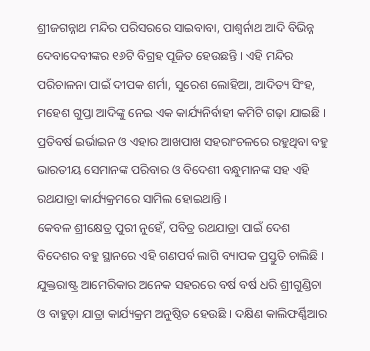ଶ୍ରୀଜଗନ୍ନାଥ ମନ୍ଦିର ପରିସରରେ ସାଇବାବା, ପାଶ୍ୱର୍ନାଥ ଆଦି ବିଭିନ୍ନ ଦେବାଦେବୀଙ୍କର ୧୬ଟି ବିଗ୍ରହ ପୂଜିତ ହେଉଛନ୍ତି । ଏହି ମନ୍ଦିର ପରିଚାଳନା ପାଇଁ ଦୀପକ ଶର୍ମା, ସୁରେଶ ଲୋହିଆ, ଆଦିତ୍ୟ ସିଂହ, ମହେଶ ଗୁପ୍ତା ଆଦିଙ୍କୁ ନେଇ ଏକ କାର୍ଯ୍ୟନିର୍ବାହୀ କମିଟି ଗଢ଼ା ଯାଇଛି । ପ୍ରତିବର୍ଷ ଇର୍ଭାଇନ ଓ ଏହାର ଆଖପାଖ ସହରାଂଚଳରେ ରହୁଥିବା ବହୁ ଭାରତୀୟ ସେମାନଙ୍କ ପରିବାର ଓ ବିଦେଶୀ ବନ୍ଧୁମାନଙ୍କ ସହ ଏହି ରଥଯାତ୍ରା କାର୍ଯ୍ୟକ୍ରମରେ ସାମିଲ ହୋଇଥାନ୍ତି ।
କେବଳ ଶ୍ରୀକ୍ଷେତ୍ର ପୁରୀ ନୁହେଁ, ପବିତ୍ର ରଥଯାତ୍ରା ପାଇଁ ଦେଶ ବିଦେଶର ବହୁ ସ୍ଥାନରେ ଏହି ଗଣପର୍ବ ଲାଗି ବ୍ୟାପକ ପ୍ରସ୍ତୁତି ଚାଲିଛି । ଯୁକ୍ତରାଷ୍ଟ୍ର ଆମେରିକାର ଅନେକ ସହରରେ ବର୍ଷ ବର୍ଷ ଧରି ଶ୍ରୀଗୁଣ୍ଡିଚା ଓ ବାହୁଡ଼ା ଯାତ୍ରା କାର୍ଯ୍ୟକ୍ରମ ଅନୁଷ୍ଠିତ ହେଉଛି । ଦକ୍ଷିଣ କାଲିଫର୍ଣ୍ଣିଆର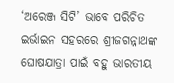‘ଅରେଞ୍ଜ ସିଟି’ ଭାବେ ପରିଚିତ ଇର୍ଭାଇନ ସହରରେ ଶ୍ରୀଜଗନ୍ନାଥଙ୍କ ଘୋଷଯାତ୍ରା ପାଇଁ ବହୁ ଭାରତୀୟ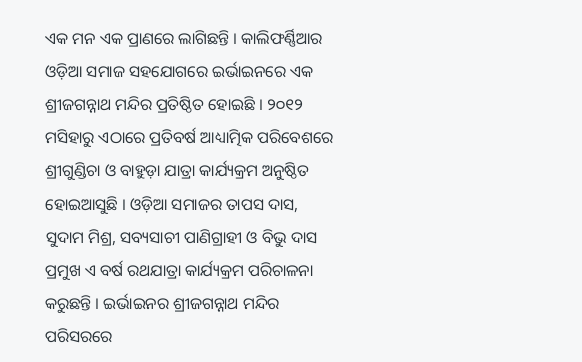ଏକ ମନ ଏକ ପ୍ରାଣରେ ଲାଗିଛନ୍ତି । କାଲିଫର୍ଣ୍ଣିଆର ଓଡ଼ିଆ ସମାଜ ସହଯୋଗରେ ଇର୍ଭାଇନରେ ଏକ ଶ୍ରୀଜଗନ୍ନାଥ ମନ୍ଦିର ପ୍ରତିଷ୍ଠିତ ହୋଇଛି । ୨୦୧୨ ମସିହାରୁ ଏଠାରେ ପ୍ରତିବର୍ଷ ଆଧ୍ୟାତ୍ମିକ ପରିବେଶରେ ଶ୍ରୀଗୁଣ୍ଡିଚା ଓ ବାହୁଡ଼ା ଯାତ୍ରା କାର୍ଯ୍ୟକ୍ରମ ଅନୁଷ୍ଠିତ ହୋଇଆସୁଛି । ଓଡ଼ିଆ ସମାଜର ତାପସ ଦାସ, ସୁଦାମ ମିଶ୍ର, ସବ୍ୟସାଚୀ ପାଣିଗ୍ରାହୀ ଓ ବିଭୁ ଦାସ ପ୍ରମୁଖ ଏ ବର୍ଷ ରଥଯାତ୍ରା କାର୍ଯ୍ୟକ୍ରମ ପରିଚାଳନା କରୁଛନ୍ତି । ଇର୍ଭାଇନର ଶ୍ରୀଜଗନ୍ନାଥ ମନ୍ଦିର ପରିସରରେ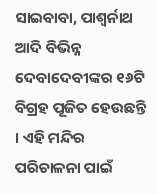ସାଇବାବା, ପାଶ୍ୱର୍ନାଥ ଆଦି ବିଭିନ୍ନ ଦେବାଦେବୀଙ୍କର ୧୬ଟି ବିଗ୍ରହ ପୂଜିତ ହେଉଛନ୍ତି । ଏହି ମନ୍ଦିର ପରିଚାଳନା ପାଇଁ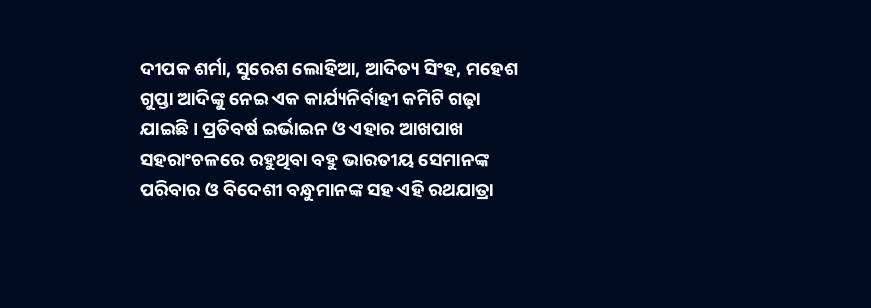ଦୀପକ ଶର୍ମା, ସୁରେଶ ଲୋହିଆ, ଆଦିତ୍ୟ ସିଂହ, ମହେଶ ଗୁପ୍ତା ଆଦିଙ୍କୁ ନେଇ ଏକ କାର୍ଯ୍ୟନିର୍ବାହୀ କମିଟି ଗଢ଼ା ଯାଇଛି । ପ୍ରତିବର୍ଷ ଇର୍ଭାଇନ ଓ ଏହାର ଆଖପାଖ ସହରାଂଚଳରେ ରହୁଥିବା ବହୁ ଭାରତୀୟ ସେମାନଙ୍କ ପରିବାର ଓ ବିଦେଶୀ ବନ୍ଧୁମାନଙ୍କ ସହ ଏହି ରଥଯାତ୍ରା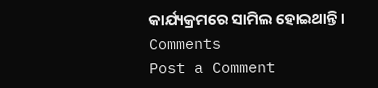କାର୍ଯ୍ୟକ୍ରମରେ ସାମିଲ ହୋଇଥାନ୍ତି ।
Comments
Post a Comment